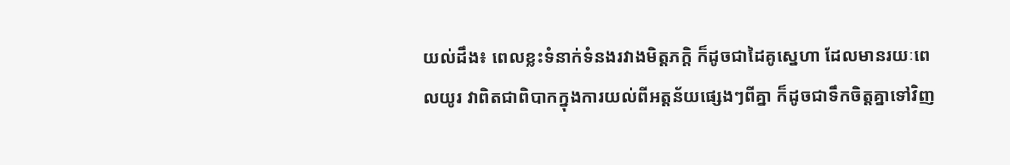យល់ដឹង៖ ពេលខ្លះទំនាក់ទំនងរវាងមិត្តភក្តិ ក៏ដូចជាដៃគូស្នេហា ដែលមានរយៈពេលយូរ វាពិតជាពិបាកក្នុងការយល់ពីអត្តន័យផ្សេងៗពីគ្នា ក៏ដូចជាទឹកចិត្តគ្នាទៅវិញ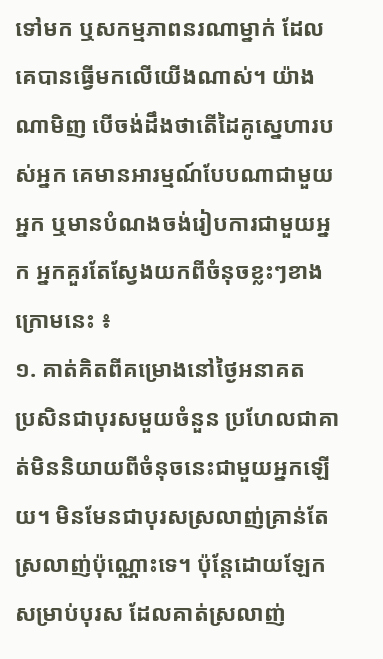ទៅមក ឬសកម្មភាពនរណាម្នាក់ ដែលគេបានធ្វើមកលើយើងណាស់។ យ៉ាងណាមិញ បើចង់ដឹងថាតើដៃគូស្នេហារបស់អ្នក គេមានអារម្មណ៍បែបណាជាមួយអ្នក ឬមានបំណងចង់រៀបការជាមួយអ្នក អ្នកគួរតែស្វែងយកពីចំនុចខ្លះៗខាងក្រោមនេះ ៖
១. គាត់គិតពីគម្រោងនៅថ្ងៃអនាគត
ប្រសិនជាបុរសមួយចំនួន ប្រហែលជាគាត់មិននិយាយពីចំនុចនេះជាមួយអ្នកឡើយ។ មិនមែនជាបុរសស្រលាញ់គ្រាន់តែស្រលាញ់ប៉ុណ្ណោះទេ។ ប៉ុន្តែដោយឡែកសម្រាប់បុរស ដែលគាត់ស្រលាញ់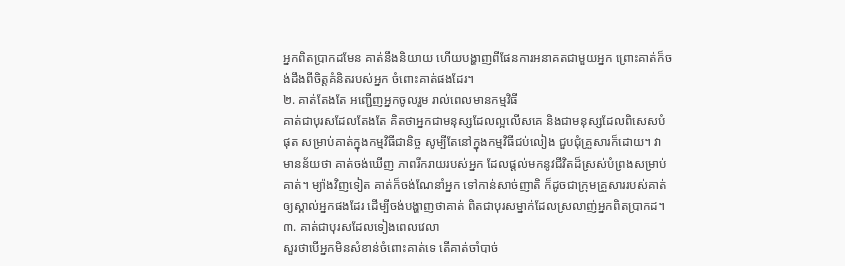អ្នកពិតប្រាកដមែន គាត់នឹងនិយាយ ហើយបង្ហាញពីផែនការអនាគតជាមួយអ្នក ព្រោះគាត់ក៏ចង់ដឹងពីចិត្តគំនិតរបស់អ្នក ចំពោះគាត់ផងដែរ។
២. គាត់តែងតែ អញ្ជើញអ្នកចូលរួម រាល់ពេលមានកម្មវិធី
គាត់ជាបុរសដែលតែងតែ គិតថាអ្នកជាមនុស្សដែលល្អលើសគេ និងជាមនុស្សដែលពិសេសបំផុត សម្រាប់គាត់ក្នុងកម្មវិធីជានិច្ច សូម្បីតែនៅក្នុងកម្មវិធីជប់លៀង ជួបជុំគ្រួសារក៏ដោយ។ វាមានន័យថា គាត់ចង់ឃើញ ភាពរីករាយរបស់អ្នក ដែលផ្តល់មកនូវជីវិតដ៏ស្រស់បំព្រងសម្រាប់គាត់។ ម្យ៉ាងវិញទៀត គាត់ក៏ចង់ណែនាំអ្នក ទៅកាន់សាច់ញាតិ ក៏ដូចជាក្រុមគ្រួសាររបស់គាត់ឲ្យស្គាល់អ្នកផងដែរ ដើម្បីចង់បង្ហាញថាគាត់ ពិតជាបុរសម្នាក់ដែលស្រលាញ់អ្នកពិតប្រាកដ។
៣. គាត់ជាបុរសដែលទៀងពេលវេលា
សួរថាបើអ្នកមិនសំខាន់ចំពោះគាត់ទេ តើគាត់ចាំបាច់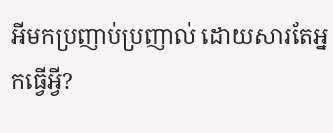អីមកប្រញាប់ប្រញាល់ ដោយសារតែអ្នកធ្វើអ្វី?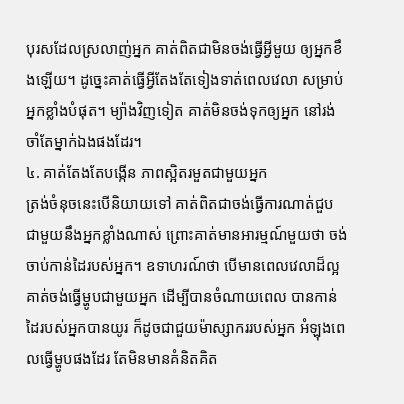បុរសដែលស្រលាញ់អ្នក គាត់ពិតជាមិនចង់ធ្វើអ្វីមួយ ឲ្យអ្នកខឹងឡើយ។ ដូច្នេះគាត់ធ្វើអ្វីតែងតែទៀងទាត់ពេលវេលា សម្រាប់អ្នកខ្លាំងបំផុត។ ម្យ៉ាងវិញទៀត គាត់មិនចង់ទុកឲ្យអ្នក នៅរង់ចាំតែម្នាក់ឯងផងដែរ។
៤. គាត់តែងតែបង្កើន ភាពស្អិតរមួតជាមួយអ្នក
ត្រង់ចំនុចនេះបើនិយាយទៅ គាត់ពិតជាចង់ធ្វើការណាត់ជួប ជាមួយនឹងអ្នកខ្លាំងណាស់ ព្រោះគាត់មានអារម្មណ៍មួយថា ចង់ចាប់កាន់ដៃរបស់អ្នក។ ឧទាហរណ៍ថា បើមានពេលវេលាដ៏ល្អ គាត់ចង់ធ្វើម្ហូបជាមួយអ្នក ដើម្បីបានចំណាយពេល បានកាន់ដៃរបស់អ្នកបានយូរ ក៏ដូចជាជួយម៉ាស្សាកររបស់អ្នក អំឡុងពេលធ្វើម្ហូបផងដែរ តែមិនមានគំនិតគិត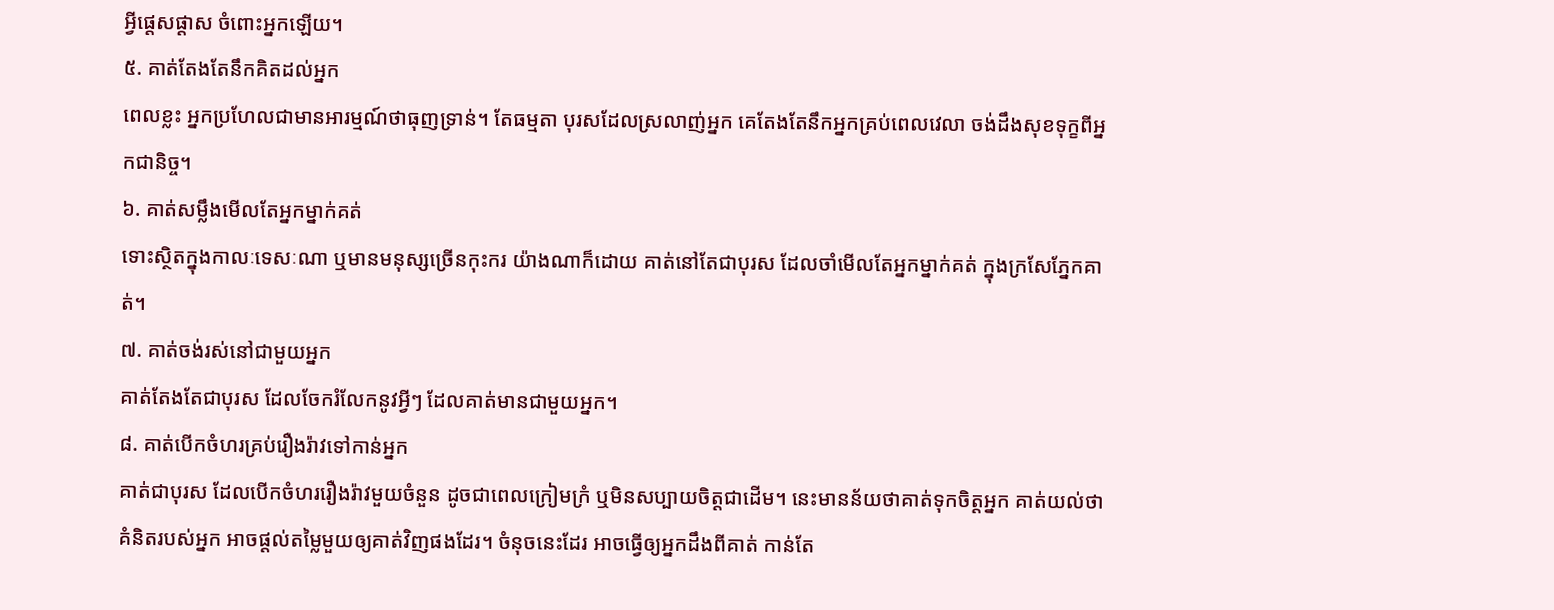អ្វីផ្តេសផ្តាស ចំពោះអ្នកឡើយ។
៥. គាត់តែងតែនឹកគិតដល់អ្នក
ពេលខ្លះ អ្នកប្រហែលជាមានអារម្មណ៍ថាធុញទ្រាន់។ តែធម្មតា បុរសដែលស្រលាញ់អ្នក គេតែងតែនឹកអ្នកគ្រប់ពេលវេលា ចង់ដឹងសុខទុក្ខពីអ្នកជានិច្ច។
៦. គាត់សម្លឹងមើលតែអ្នកម្នាក់គត់
ទោះស្ថិតក្នុងកាលៈទេសៈណា ឬមានមនុស្សច្រើនកុះករ យ៉ាងណាក៏ដោយ គាត់នៅតែជាបុរស ដែលចាំមើលតែអ្នកម្នាក់គត់ ក្នុងក្រសែភ្នែកគាត់។
៧. គាត់ចង់រស់នៅជាមួយអ្នក
គាត់តែងតែជាបុរស ដែលចែករំលែកនូវអ្វីៗ ដែលគាត់មានជាមួយអ្នក។
៨. គាត់បើកចំហរគ្រប់រឿងរ៉ាវទៅកាន់អ្នក
គាត់ជាបុរស ដែលបើកចំហររឿងរ៉ាវមួយចំនួន ដូចជាពេលក្រៀមក្រំ ឬមិនសប្បាយចិត្តជាដើម។ នេះមានន័យថាគាត់ទុកចិត្តអ្នក គាត់យល់ថាគំនិតរបស់អ្នក អាចផ្តល់តម្លៃមួយឲ្យគាត់វិញផងដែរ។ ចំនុចនេះដែរ អាចធ្វើឲ្យអ្នកដឹងពីគាត់ កាន់តែ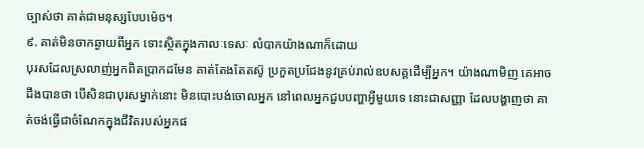ច្បាស់ថា គាត់ជាមនុស្សបែបម៉េច។
៩. គាត់មិនចាកឆ្ងាយពីអ្នក ទោះស្ថិតក្នុងកាលៈទេសៈ លំបាកយ៉ាងណាក៏ដោយ
បុរសដែលស្រលាញ់អ្នកពិតប្រាកដមែន គាត់តែងតែតស៊ូ ប្រកួតប្រជែងនូវគ្រប់រាល់ឧបសគ្គដើម្បីអ្នក។ យ៉ាងណាមិញ គេអាចដឹងបានថា បើសិនជាបុរសម្នាក់នោះ មិនបោះបង់ចោលអ្នក នៅពេលអ្នកជួបបញ្ហាអ្វីមួយទេ នោះជាសញ្ញា ដែលបង្ហាញថា គាត់ចង់ធ្វើជាចំណែកក្នុងជីវិតរបស់អ្នកផ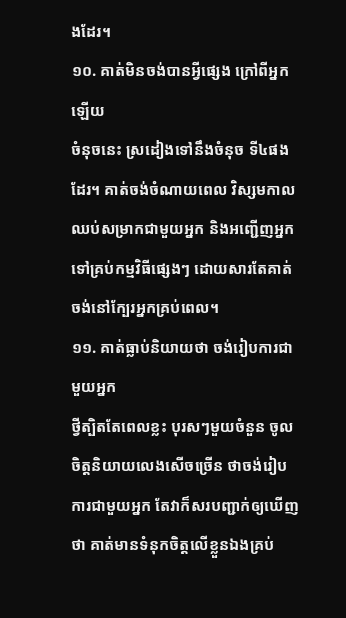ងដែរ។
១០. គាត់មិនចង់បានអ្វីផ្សេង ក្រៅពីអ្នកឡើយ
ចំនុចនេះ ស្រដៀងទៅនឹងចំនុច ទី៤ផងដែរ។ គាត់ចង់ចំណាយពេល វិស្សមកាលឈប់សម្រាកជាមួយអ្នក និងអញ្ជើញអ្នកទៅគ្រប់កម្មវិធីផ្សេងៗ ដោយសារតែគាត់ ចង់នៅក្បែរអ្នកគ្រប់ពេល។
១១. គាត់ធ្លាប់និយាយថា ចង់រៀបការជាមួយអ្នក
ថ្វីត្បិតតែពេលខ្លះ បុរសៗមួយចំនួន ចូលចិត្តនិយាយលេងសើចច្រើន ថាចង់រៀបការជាមួយអ្នក តែវាក៏សរបញ្ជាក់ឲ្យឃើញថា គាត់មានទំនុកចិត្តលើខ្លួនឯងគ្រប់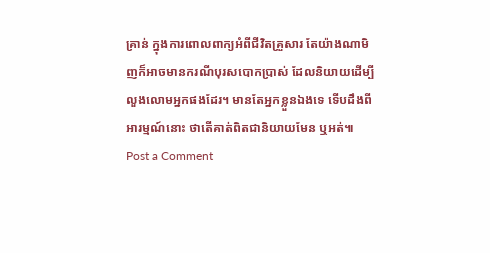គ្រាន់ ក្នុងការពោលពាក្យអំពីជីវិតគ្រួសារ តែយ៉ាងណាមិញក៏អាចមានករណីបុរសបោកប្រាស់ ដែលនិយាយដើម្បីលួងលោមអ្នកផងដែរ។ មានតែអ្នកខ្លួនឯងទេ ទើបដឹងពីអារម្មណ៍នោះ ថាតើគាត់ពិតជានិយាយមែន ឬអត់៕
Post a Comment